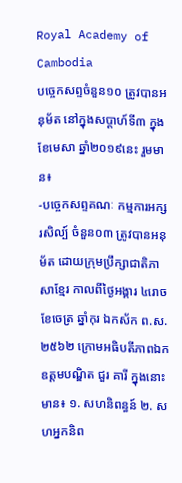Royal Academy of Cambodia
បច្ចេកសព្ទចំនួន១០ ត្រូវបានអនុម័ត នៅក្នុងសប្តាហ៍ទី៣ ក្នុងខែមេសា ឆ្នាំ២០១៩នេះ រួមមាន៖
-បច្ចេកសព្ទគណៈ កម្មការអក្សរសិល្ប៍ ចំនួន០៣ ត្រូវបានអនុម័ត ដោយក្រុមប្រឹក្សាជាតិភាសាខ្មែរ កាលពីថ្ងៃអង្គារ ៤រោច ខែចេត្រ ឆ្នាំកុរ ឯកស័ក ព.ស.២៥៦២ ក្រោមអធិបតីភាពឯកឧត្តមបណ្ឌិត ជួរ គារី ក្នុងនោះមាន៖ ១. សហនិពន្ធន៍ ២. សហអ្នកនិព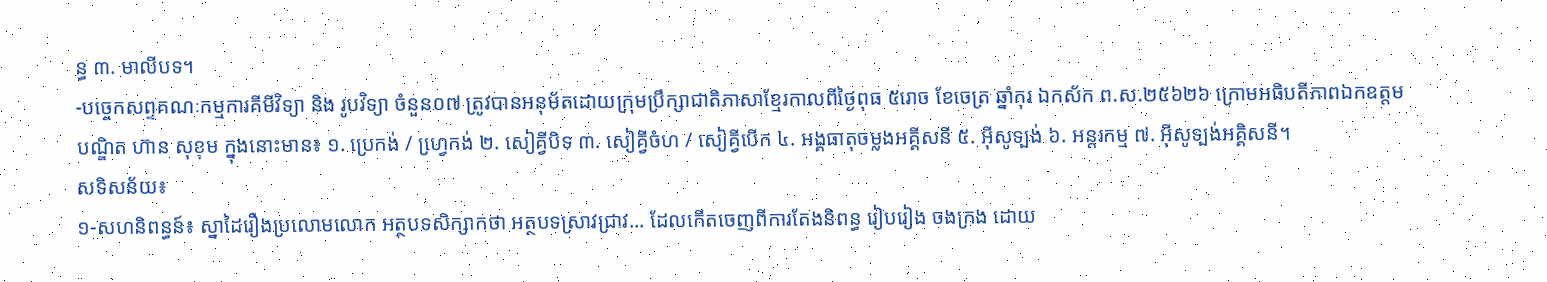ន្ធ ៣. មាលីបទ។
-បច្ចេកសព្ទគណៈកម្មការគីមីវិទ្យា និង រូបវិទ្យា ចំនួន០៧ ត្រូវបានអនុម័តដោយក្រុមប្រឹក្សាជាតិភាសាខ្មែរកាលពីថ្ងៃពុធ ៥រោច ខែចេត្រ ឆ្នាំកុរ ឯកស័ក ព.ស.២៥៦២៦ ក្រោមអធិបតីភាពឯកឧត្តមបណ្ឌិត ហ៊ាន សុខុម ក្នុងនោះមាន៖ ១. ប្រេកង់ / ហ្វេ្រកង់ ២. សៀគ្វីបិទ ៣. សៀគ្វីចំហ / សៀគ្វីបើក ៤. អង្គធាតុចម្លងអគ្គីសនី ៥. អ៊ីសូទ្បង់ ៦. អន្តរកម្ម ៧. អ៊ីសូទ្បង់អគ្គិសនី។
សទិសន័យ៖
១-សហនិពន្ធន៍៖ ស្នាដៃរឿងប្រលោមលោក អត្ថបទសិក្សាកថា អត្ថបទស្រាវជ្រាវ... ដែលកើតចេញពីការតែងនិពន្ធ រៀបរៀង ចងក្រង ដោយ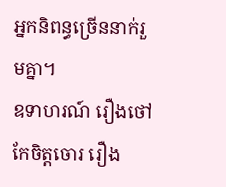អ្នកនិពន្ធច្រើននាក់រួមគ្នា។
ឧទាហរណ៍ រឿងថៅកែចិត្តចោរ រឿង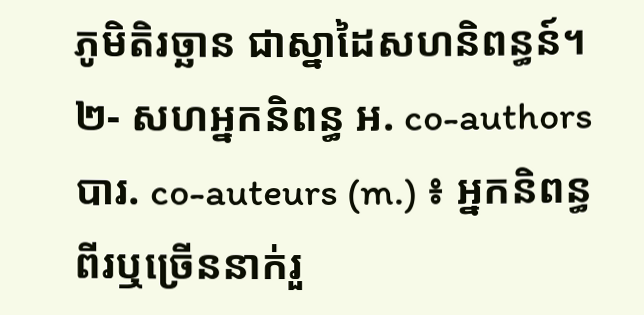ភូមិតិរច្ឆាន ជាស្នាដៃសហនិពន្ធន៍។
២- សហអ្នកនិពន្ធ អ. co-authors បារ. co-auteurs (m.) ៖ អ្នកនិពន្ធពីរឬច្រើននាក់រួ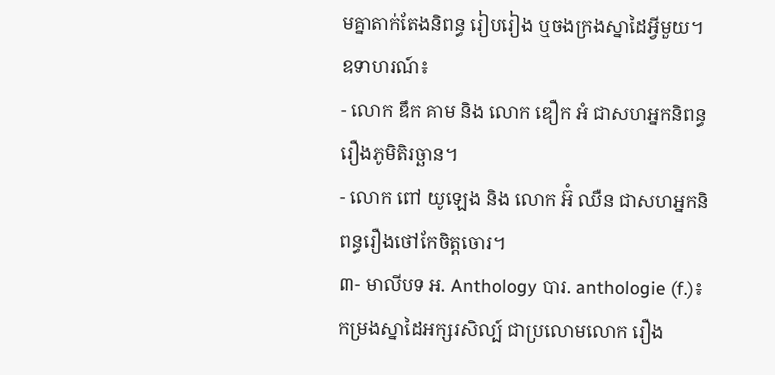មគ្នាតាក់តែងនិពន្ធ រៀបរៀង ឬចងក្រងស្នាដៃអ្វីមួយ។
ឧទាហរណ៍៖
- លោក ឌឹក គាម និង លោក ឌឿក អំ ជាសហអ្នកនិពន្ធរឿងភូមិតិរច្ឆាន។
- លោក ពៅ យូឡេង និង លោក អ៊ំ ឈឺន ជាសហអ្នកនិពន្ធរឿងថៅកែចិត្តចោរ។
៣- មាលីបទ អ. Anthology បារ. anthologie (f.)៖ កម្រងស្នាដៃអក្សរសិល្ប៍ ជាប្រលោមលោក រឿង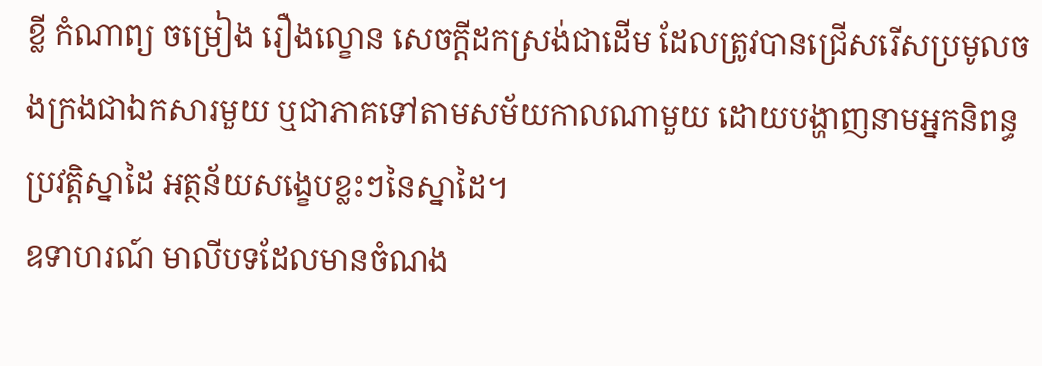ខ្លី កំណាព្យ ចម្រៀង រឿងល្ខោន សេចក្តីដកស្រង់ជាដើម ដែលត្រូវបានជ្រើសរើសប្រមូលចងក្រងជាឯកសារមួយ ឬជាភាគទៅតាមសម័យកាលណាមួយ ដោយបង្ហាញនាមអ្នកនិពន្ធ ប្រវត្តិស្នាដៃ អត្ថន័យសង្ខេបខ្លះៗនៃស្នាដៃ។
ឧទាហរណ៍ មាលីបទដែលមានចំណង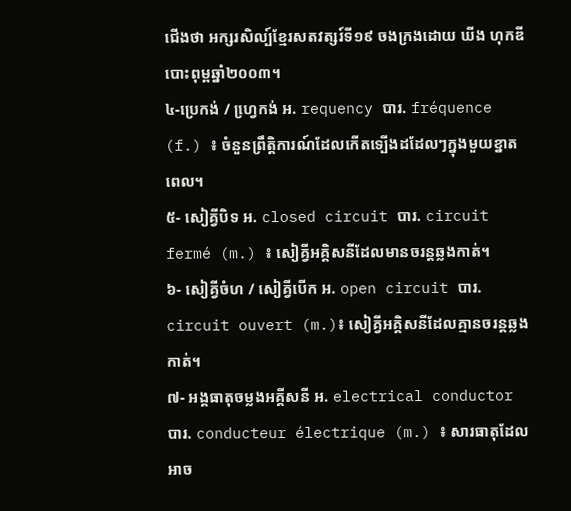ជើងថា អក្សរសិល្ប៍ខ្មែរសតវត្សរ៍ទី១៩ ចងក្រងដោយ ឃីង ហុកឌី បោះពុម្ពឆ្នាំ២០០៣។
៤-ប្រេកង់ / ហ្វេ្រកង់ អ. requency បារ. fréquence (f.) ៖ ចំនួនព្រឹត្តិការណ៍ដែលកើតទ្បើងដដែលៗក្នុងមួយខ្នាតពេល។
៥- សៀគ្វីបិទ អ. closed circuit បារ. circuit fermé (m.) ៖ សៀគ្វីអគ្គិសនីដែលមានចរន្តឆ្លងកាត់។
៦- សៀគ្វីចំហ / សៀគ្វីបើក អ. open circuit បារ. circuit ouvert (m.)៖ សៀគ្វីអគ្គិសនីដែលគ្មានចរន្តឆ្លងកាត់។
៧- អង្គធាតុចម្លងអគ្គីសនី អ. electrical conductor បារ. conducteur électrique (m.) ៖ សារធាតុដែលអាច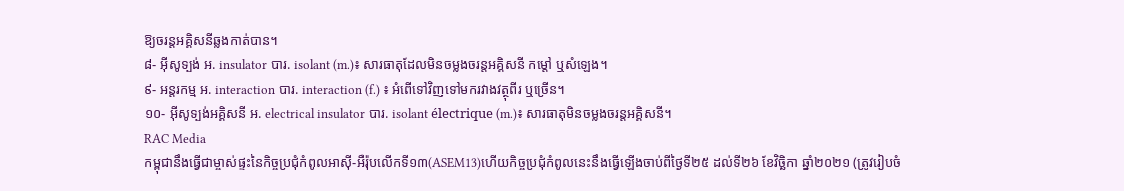ឱ្យចរន្តអគ្គិសនីឆ្លងកាត់បាន។
៨- អ៊ីសូទ្បង់ អ. insulator បារ. isolant (m.)៖ សារធាតុដែលមិនចម្លងចរន្តអគ្គិសនី កម្តៅ ឬសំឡេង។
៩- អន្តរកម្ម អ. interaction បារ. interaction (f.) ៖ អំពើទៅវិញទៅមករវាងវត្ថុពីរ ឬច្រើន។
១០- អ៊ីសូទ្បង់អគ្គិសនី អ. electrical insulator បារ. isolant électrique (m.)៖ សារធាតុមិនចម្លងចរន្តអគ្គិសនី។
RAC Media
កម្ពុជានឹងធ្វើជាម្ចាស់ផ្ទះនៃកិច្ចប្រជុំកំពូលអាស៊ី-អឺរ៉ុបលើកទី១៣(ASEM13)ហើយកិច្ចប្រជុំកំពូលនេះនឹងធ្វើឡើងចាប់ពីថ្ងៃទី២៥ ដល់ទី២៦ ខែវិច្ឆិកា ឆ្នាំ២០២១ (ត្រូវរៀបចំ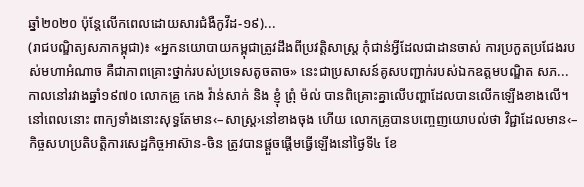ឆ្នាំ២០២០ ប៉ុន្តែលើកពេលដោយសារជំងឺកូវីដ-១៩)...
(រាជបណ្ឌិត្យសភាកម្ពុជា)៖ «អ្នកនយោបាយកម្ពុជាត្រូវដឹងពីប្រវត្តិសាស្ត្រ កុំជាន់អ្វីដែលជាដានចាស់ ការប្រកួតប្រជែងរបស់មហាអំណាច គឺជាភាពគ្រោះថ្នាក់របស់ប្រទេសតូចតាច» នេះជាប្រសាសន៍គូសបញ្ជាក់របស់ឯកឧត្ដមបណ្ឌិត សភ...
កាលនៅរវាងឆ្នាំ១៩៧០ លោកគ្រូ កេង វ៉ាន់សាក់ និង ខ្ញុំ ព្រុំ ម៉ល់ បានពិគ្រោះគ្នាលើបញ្ហាដែលបានលើកឡើងខាងលើ។ នៅពេលនោះ ពាក្យទាំងនោះសុទ្ធតែមាន‹–សាស្ត្រ›នៅខាងចុង ហើយ លោកគ្រូបានបញ្ចេញយោបល់ថា វិជ្ជាដែលមាន‹–
កិច្ចសហប្រតិបត្តិការសេដ្ឋកិច្ចអាស៊ាន-ចិន ត្រូវបានផ្តួចផ្តើមធ្វើឡើងនៅថ្ងៃទី៤ ខែ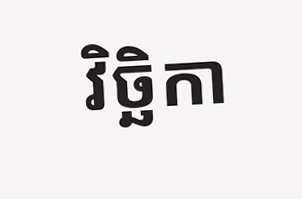វិច្ឆិកា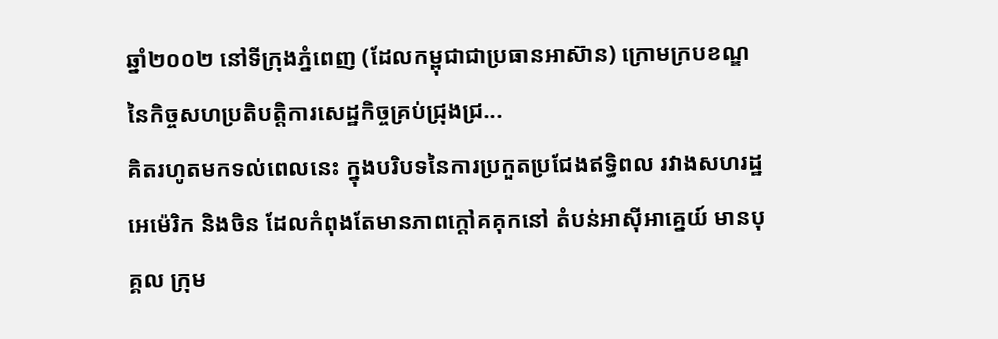ឆ្នាំ២០០២ នៅទីក្រុងភ្នំពេញ (ដែលកម្ពុជាជាប្រធានអាស៊ាន) ក្រោមក្របខណ្ឌនៃកិច្ចសហប្រតិបត្តិការសេដ្ឋកិច្ចគ្រប់ជ្រុងជ្រ...
គិតរហូតមកទល់ពេលនេះ ក្នុងបរិបទនៃការប្រកួតប្រជែងឥទ្ធិពល រវាងសហរដ្ឋអេម៉េរិក និងចិន ដែលកំពុងតែមានភាពក្តៅគគុកនៅ តំបន់អាស៊ីអាគ្នេយ៍ មានបុគ្គល ក្រុម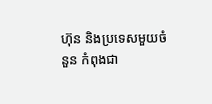ហ៊ុន និងប្រទេសមួយចំនួន កំពុងជា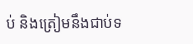ប់ និងត្រៀមនឹងជាប់ទ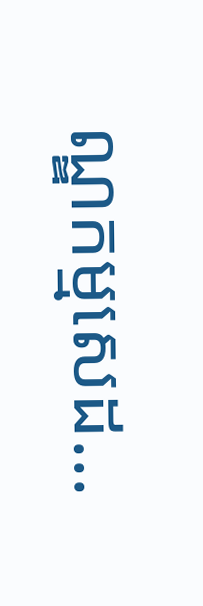ណ្ឌកម្មសេដ...